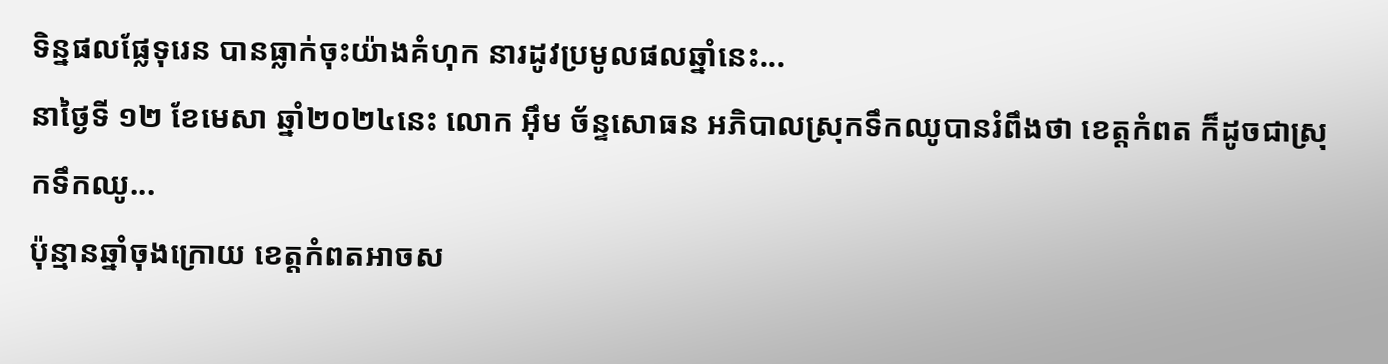ទិន្នផលផ្លែទុរេន បានធ្លាក់ចុះយ៉ាងគំហុក នារដូវប្រមូលផលឆ្នាំនេះ...
នាថ្ងៃទី ១២ ខែមេសា ឆ្នាំ២០២៤នេះ លោក អ៊ឹម ច័ន្ទសោធន អភិបាលស្រុកទឹកឈូបានរំពឹងថា ខេត្តកំពត ក៏ដូចជាស្រុកទឹកឈូ...
ប៉ុន្មានឆ្នាំចុងក្រោយ ខេត្តកំពតអាចស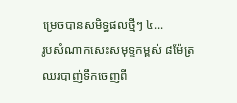ម្រេចបានសមិទ្ធផលថ្មីៗ ៤...
រូបសំណាកសេះសមុទ្ទកម្ពស់ ៨ម៉ែត្រ ឈរបាញ់ទឹកចេញពី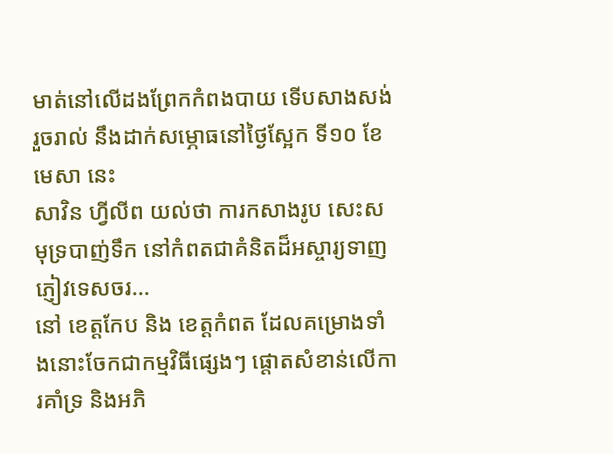មាត់នៅលើដងព្រែកកំពងបាយ ទើបសាងសង់រួចរាល់ នឹងដាក់សម្ភោធនៅថ្ងៃស្អែក ទី១០ ខែមេសា នេះ
សាវិន ហ្វីលីព យល់ថា ការកសាងរូប សេះសមុទ្របាញ់ទឹក នៅកំពតជាគំនិតដ៏អស្ចារ្យទាញភ្ញៀវទេសចរ...
នៅ ខេត្តកែប និង ខេត្តកំពត ដែលគម្រោងទាំងនោះចែកជាកម្មវិធីផ្សេងៗ ផ្តោតសំខាន់លើការគាំទ្រ និងអភិ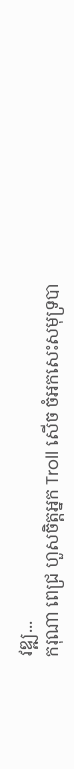វឌ្ឍ...
ករុណា ពេជ្រ ហួសចិត្តអ្នក Troll សើច ចំអកសេះសមុទ្របា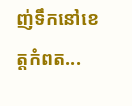ញ់ទឹកនៅខេត្តកំពត...